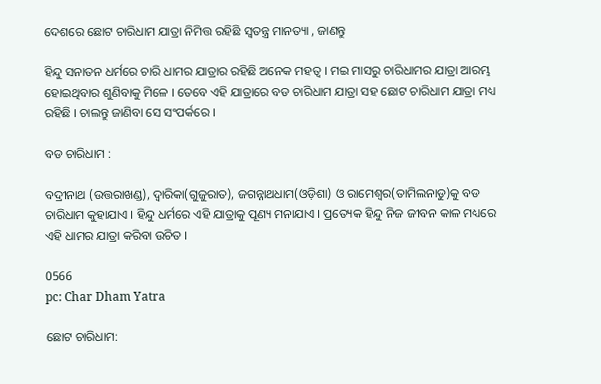ଦେଶରେ ଛୋଟ ଚାରିଧାମ ଯାତ୍ରା ନିମିତ୍ତ ରହିଛି ସ୍ୱତନ୍ତ୍ର ମାନତ୍ୟା , ଜାଣନ୍ତୁ

ହିନ୍ଦୁ ସନାତନ ଧର୍ମରେ ଚାରି ଧାମର ଯାତ୍ରାର ରହିଛି ଅନେକ ମହତ୍ୱ । ମଇ ମାସରୁ ଚାରିଧାମର ଯାତ୍ରା ଆରମ୍ଭ ହୋଇଥିବାର ଶୁଣିବାକୁ ମିଳେ । ତେବେ ଏହି ଯାତ୍ରାରେ ବଡ ଚାରିଧାମ ଯାତ୍ରା ସହ ଛୋଟ ଚାରିଧାମ ଯାତ୍ରା ମଧ୍ୟ ରହିଛି । ଚାଲନ୍ତୁ ଜାଣିବା ସେ ସଂପର୍କରେ ।

ବଡ ଚାରିଧାମ :

ବଦ୍ରୀନାଥ (ଉତ୍ତରାଖଣ୍ଡ), ଦ୍ୱାରିକା(ଗୁଜୁରାତ), ଜଗନ୍ନାଥଧାମ(ଓଡ଼ିଶା) ଓ ରାମେଶ୍ୱର(ତାମିଲନାଡୁ)କୁ ବଡ ଚାରିଧାମ କୁହାଯାଏ । ହିନ୍ଦୁ ଧର୍ମରେ ଏହି ଯାତ୍ରାକୁ ପୂଣ୍ୟ ମନାଯାଏ । ପ୍ରତ୍ୟେକ ହିନ୍ଦୁ ନିଜ ଜୀବନ କାଳ ମଧ୍ୟରେ ଏହି ଧାମର ଯାତ୍ରା କରିବା ଉଚିତ ।

0566
pc: Char Dham Yatra

ଛୋଟ ଚାରିଧାମ: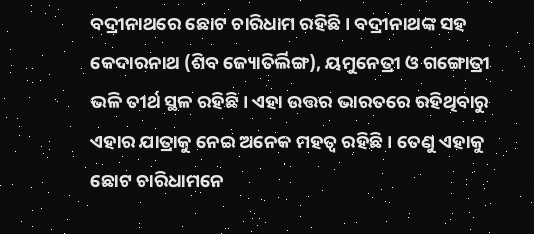ବଦ୍ରୀନାଥରେ ଛୋଟ ଚାରିଧାମ ରହିଛି । ବଦ୍ରୀନାଥଙ୍କ ସହ କେଦାରନାଥ (ଶିବ ଜ୍ୟୋତିର୍ଲିଙ୍ଗ), ୟମୁନେତ୍ରୀ ଓ ଗଙ୍ଗୋତ୍ରୀ ଭଳି ତୀର୍ଥ ସ୍ଥଳ ରହିଛି । ଏହା ଉତ୍ତର ଭାରତରେ ରହିଥିବାରୁ ଏହାର ଯାତ୍ରାକୁ ନେଇ ଅନେକ ମହତ୍ୱ ରହିଛି । ତେଣୁ ଏହାକୁ ଛୋଟ ଚାରିଧାମନେ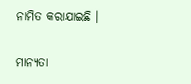ନାମିତ କରାଯାଇଛି ।

ମାନ୍ୟତା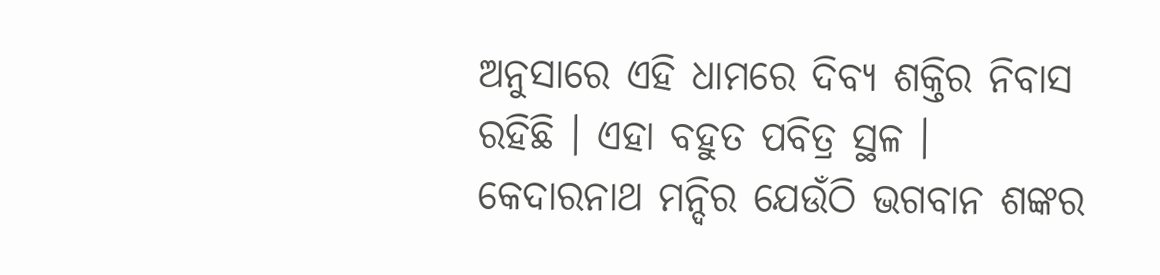ଅନୁସାରେ ଏହି ଧାମରେ ଦିବ୍ୟ ଶକ୍ତିର ନିବାସ ରହିଛି । ଏହା ବହୁତ ପବିତ୍ର ସ୍ଥଳ । କେଦାରନାଥ ମନ୍ଦିର ଯେଉଁଠି ଭଗବାନ ଶଙ୍କର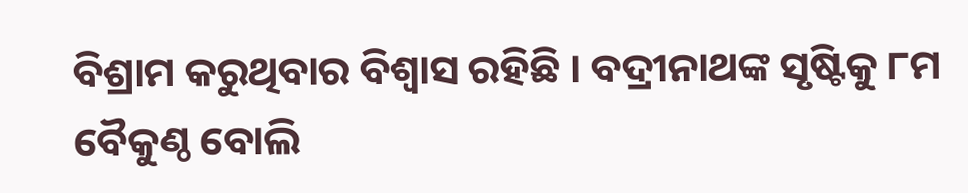ବିଶ୍ରାମ କରୁଥିବାର ବିଶ୍ୱାସ ରହିଛି । ବଦ୍ରୀନାଥଙ୍କ ସୃଷ୍ଟିକୁ ୮ମ ବୈକୁଣ୍ଠ ବୋଲି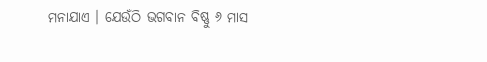ମନାଯାଏ । ଯେଉଁଠି ଭଗବାନ ବିଷ୍ଣୁ ୬ ମାସ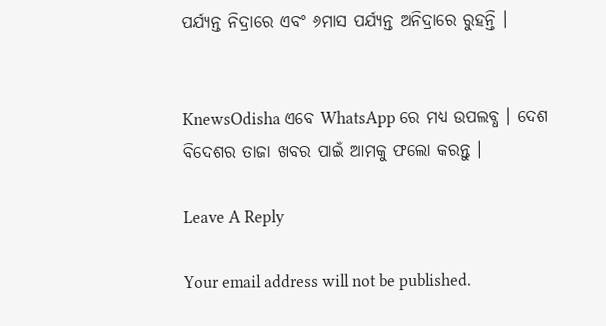ପର୍ଯ୍ୟନ୍ତ ନିଦ୍ରାରେ ଏବଂ ୬ମାସ ପର୍ଯ୍ୟନ୍ତ ଅନିଦ୍ରାରେ ରୁହନ୍ତି ।


KnewsOdisha ଏବେ WhatsApp ରେ ମଧ୍ୟ ଉପଲବ୍ଧ । ଦେଶ ବିଦେଶର ତାଜା ଖବର ପାଇଁ ଆମକୁ ଫଲୋ କରନ୍ତୁ ।

Leave A Reply

Your email address will not be published.